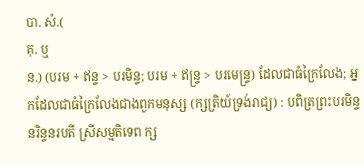បា. សំ.(
គុ. ឬ
ន.) (បរម + ឥន្ទ > បរមិន្ទ; បរម + ឥន្ទ្រ > បរមេន្ទ្រ) ដែលជាធំក្រៃលែង; អ្នកដែលជាធំក្រៃលែងជាងពួកមនុស្ស (ក្សត្រិយ៍ទ្រង់រាជ្យ) : បពិត្រព្រះបរមិន្ទ នរិន្ទនរបតី ស្រីសម្មតិទេព ក្ស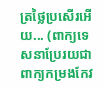ត្រថ្លៃប្រសើរអើយ... (ពាក្យទេសនាប្រែរយជាពាក្យកម្រងកែវ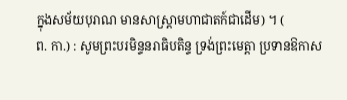ក្នុងសម័យបុរាណ មានសាស្ត្រាមហាជាតក៍ជាដើម) ។ (
ព. កា.) : សូមព្រះបរមិន្ទនរាធិបតិន្ទ ទ្រង់ព្រះមេត្តា ប្រទានឱកាស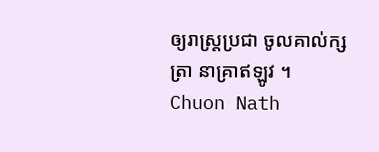ឲ្យរាស្ត្រប្រជា ចូលគាល់ក្សត្រា នាគ្រាឥឡូវ ។
Chuon Nath